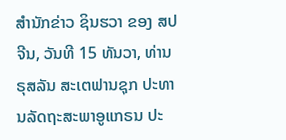ສຳນັກຂ່າວ ຊິນຮວາ ຂອງ ສປຈີນ, ວັນທີ 15 ທັນວາ, ທ່ານ ຣຸສລັນ ສະເຕຟານຊຸກ ປະທານລັດຖະສະພາອູແກຣນ ປະ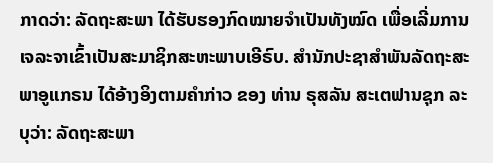ກາດວ່າ: ລັດຖະສະພາ ໄດ້ຮັບຮອງກົດໝາຍຈຳເປັນທັງໝົດ ເພື່ອເລີ່ມການເຈລະຈາເຂົ້າເປັນສະມາຊິກສະຫະພາບເອີຣົບ. ສຳນັກປະຊາສຳພັນລັດຖະສະພາອູແກຣນ ໄດ້ອ້າງອິງຕາມຄຳກ່າວ ຂອງ ທ່ານ ຣຸສລັນ ສະເຕຟານຊຸກ ລະບຸວ່າ: ລັດຖະສະພາ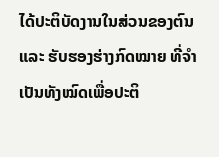ໄດ້ປະຕິບັດງານໃນສ່ວນຂອງຕົນ ແລະ ຮັບຮອງຮ່າງກົດໝາຍ ທີ່ຈຳເປັນທັງໝົດເພື່ອປະຕິ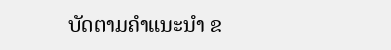ບັດຕາມຄຳແນະນຳ ຂ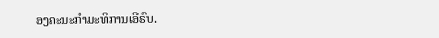ອງຄະນະກຳມະທິການເອີຣົບ.